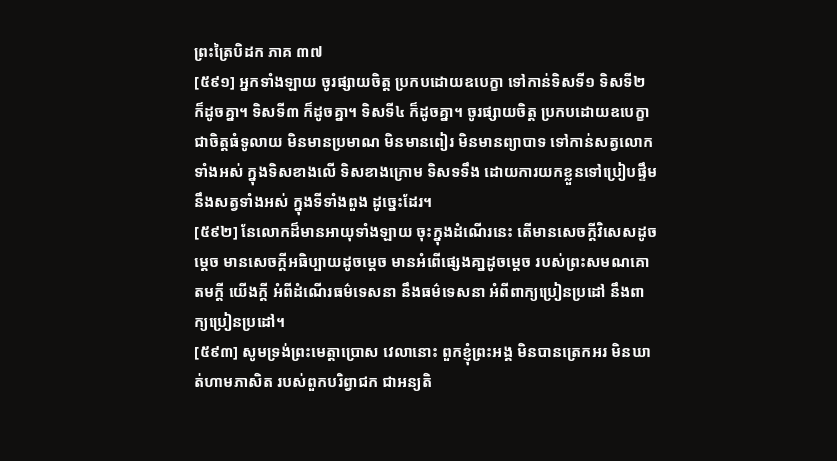ព្រះត្រៃបិដក ភាគ ៣៧
[៥៩១] អ្នកទាំងឡាយ ចូរផ្សាយចិត្ត ប្រកបដោយឧបេក្ខា ទៅកាន់ទិសទី១ ទិសទី២ ក៏ដូចគ្នា។ ទិសទី៣ ក៏ដូចគ្នា។ ទិសទី៤ ក៏ដូចគ្នា។ ចូរផ្សាយចិត្ត ប្រកបដោយឧបេក្ខា ជាចិត្តធំទូលាយ មិនមានប្រមាណ មិនមានពៀរ មិនមានព្យាបាទ ទៅកាន់សត្វលោកទាំងអស់ ក្នុងទិសខាងលើ ទិសខាងក្រោម ទិសទទឹង ដោយការយកខ្លួនទៅប្រៀបផ្ទឹមនឹងសត្វទាំងអស់ ក្នុងទីទាំងពួង ដូច្នេះដែរ។
[៥៩២] នែលោកដ៏មានអាយុទាំងឡាយ ចុះក្នុងដំណើរនេះ តើមានសេចក្តីវិសេសដូចម្តេច មានសេចក្តីអធិប្បាយដូចម្តេច មានអំពើផ្សេងគា្នដូចម្តេច របស់ព្រះសមណគោតមក្តី យើងក្តី អំពីដំណើរធម៌ទេសនា នឹងធម៌ទេសនា អំពីពាក្យប្រៀនប្រដៅ នឹងពាក្យប្រៀនប្រដៅ។
[៥៩៣] សូមទ្រង់ព្រះមេត្តាប្រោស វេលានោះ ពួកខ្ញុំព្រះអង្គ មិនបានត្រេកអរ មិនឃាត់ហាមភាសិត របស់ពួកបរិព្វាជក ជាអន្យតិ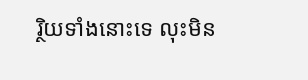រ្ថិយទាំងនោះទេ លុះមិន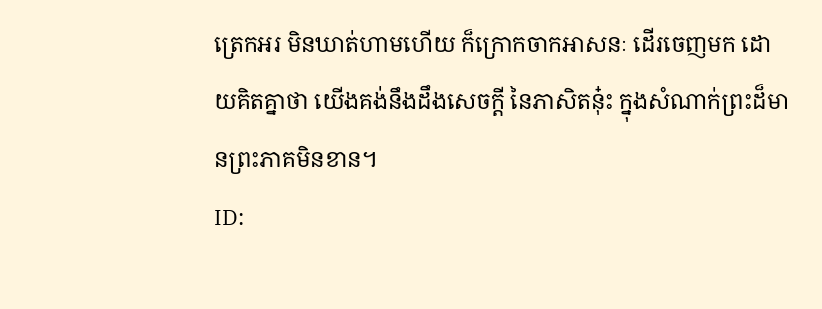ត្រេកអរ មិនឃាត់ហាមហើយ ក៏ក្រោកចាកអាសនៈ ដើរចេញមក ដោយគិតគ្នាថា យើងគង់នឹងដឹងសេចក្តី នៃភាសិតនុ៎ះ ក្នុងសំណាក់ព្រះដ៏មានព្រះភាគមិនខាន។
ID: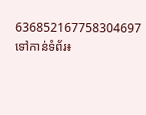636852167758304697
ទៅកាន់ទំព័រ៖